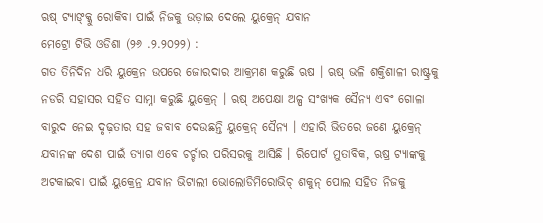ଋଷ୍ ଟ୍ୟାଙ୍କ୍କୁ ରୋକିବା ପାଇଁ ନିଜକୁ ଉଡ଼ାଇ ଦେଲେ ୟୁକ୍ରେନ୍ ଯବାନ
ମେଟ୍ରୋ ଟିଭି ଓଡିଶା (୨୬ .୨.୨୦୨୨) :
ଗତ ତିନିଦିନ ଧରି ୟୁକ୍ରେନ ଉପରେ ଜୋରଦାର ଆକ୍ରମଣ କରୁଛି ଋଷ । ଋଷ୍ ଭଳି ଶକ୍ତିଶାଳୀ ରାଷ୍ଟ୍ରକୁ ନଡରି ସହାସର ସହିତ ସାମ୍ନା କରୁଛି ୟୁକ୍ରେନ୍ । ଋଷ୍ ଅପେକ୍ଷା ଅଳ୍ପ ସଂଖ୍ୟକ ସୈନ୍ୟ ଏବଂ ଗୋଳା ବାରୁଦ ନେଇ ଦୃଢ଼ତାର ସହ ଜବାବ ଦେଉଛନ୍ତି ୟୁକ୍ରେନ୍ ସୈନ୍ୟ । ଏହାରି ଭିତରେ ଜଣେ ୟୁକ୍ରେନ୍ ଯବାନଙ୍କ ଦେଶ ପାଇଁ ତ୍ୟାଗ ଏବେ ଚର୍ଚ୍ଚାର ପରିସରକୁ ଆସିଛି । ରିପୋର୍ଟ ମୁତାବିକ, ଋଷ୍ର ଟ୍ୟାଙ୍କକୁ ଅଟକାଇବା ପାଇଁ ୟୁକ୍ରେନ୍ର ଯବାନ ଭିଟାଲୀ ଭୋଲୋଡିମିରୋଭିଚ୍ ଶକୁନ୍ ପୋଲ ସହିତ ନିଜକୁ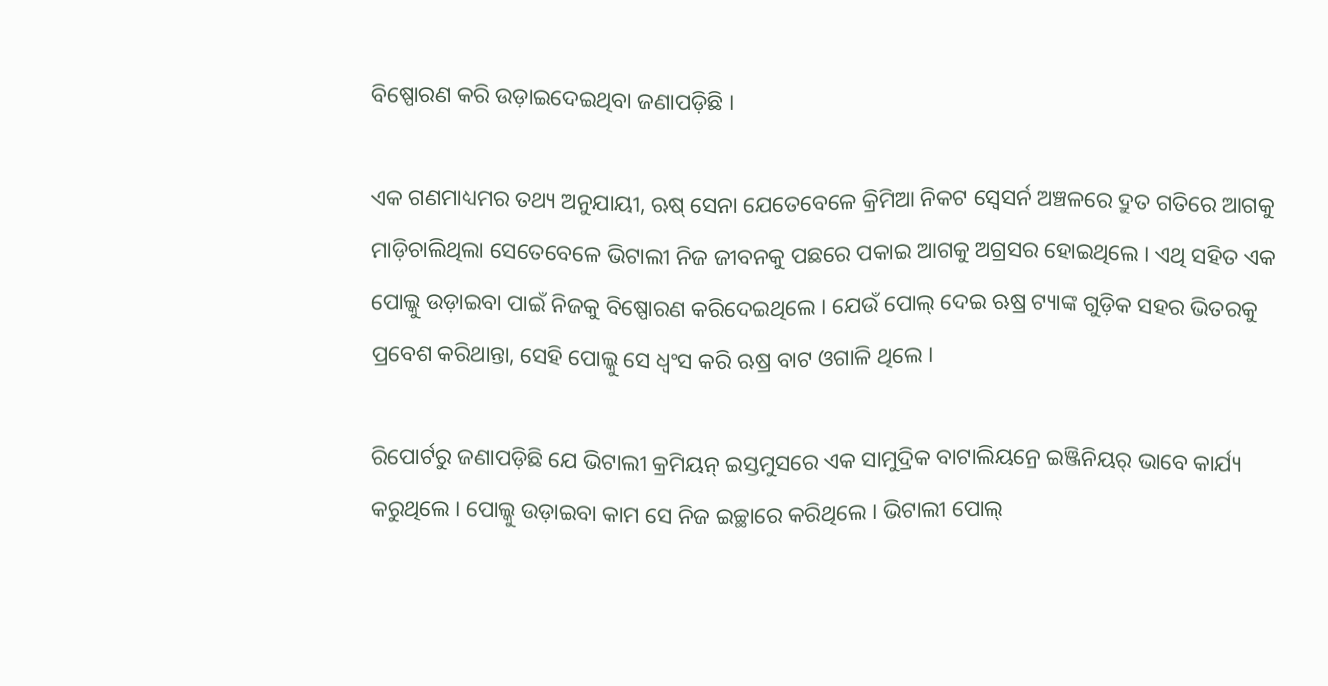ବିଷ୍ପୋରଣ କରି ଉଡ଼ାଇଦେଇଥିବା ଜଣାପଡ଼ିଛି ।

ଏକ ଗଣମାଧ୍ୟମର ତଥ୍ୟ ଅନୁଯାୟୀ, ଋଷ୍ ସେନା ଯେତେବେଳେ କ୍ରିମିଆ ନିକଟ ସ୍ୱେସର୍ନ ଅଞ୍ଚଳରେ ଦ୍ରୁତ ଗତିରେ ଆଗକୁ ମାଡ଼ିଚାଲିଥିଲା ସେତେବେଳେ ଭିଟାଲୀ ନିଜ ଜୀବନକୁ ପଛରେ ପକାଇ ଆଗକୁ ଅଗ୍ରସର ହୋଇଥିଲେ । ଏଥି ସହିତ ଏକ ପୋଲ୍କୁ ଉଡ଼ାଇବା ପାଇଁ ନିଜକୁ ବିଷ୍ପୋରଣ କରିଦେଇଥିଲେ । ଯେଉଁ ପୋଲ୍ ଦେଇ ଋଷ୍ର ଟ୍ୟାଙ୍କ ଗୁଡ଼ିକ ସହର ଭିତରକୁ ପ୍ରବେଶ କରିଥାନ୍ତା, ସେହି ପୋଲ୍କୁ ସେ ଧ୍ୱଂସ କରି ଋଷ୍ର ବାଟ ଓଗାଳି ଥିଲେ ।

ରିପୋର୍ଟରୁ ଜଣାପଡ଼ିଛି ଯେ ଭିଟାଲୀ କ୍ରମିୟନ୍ ଇସ୍ତମୁସରେ ଏକ ସାମୁଦ୍ରିକ ବାଟାଲିୟନ୍ରେ ଇଞ୍ଜିନିୟର୍ ଭାବେ କାର୍ଯ୍ୟ କରୁଥିଲେ । ପୋଲ୍କୁ ଉଡ଼ାଇବା କାମ ସେ ନିଜ ଇଚ୍ଛାରେ କରିଥିଲେ । ଭିଟାଲୀ ପୋଲ୍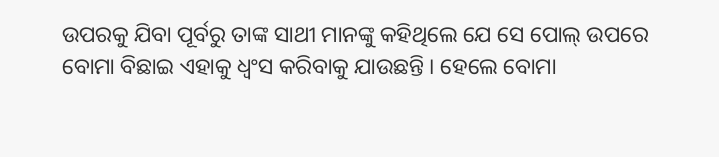ଉପରକୁ ଯିବା ପୂର୍ବରୁ ତାଙ୍କ ସାଥୀ ମାନଙ୍କୁ କହିଥିଲେ ଯେ ସେ ପୋଲ୍ ଉପରେ ବୋମା ବିଛାଇ ଏହାକୁ ଧ୍ୱଂସ କରିବାକୁ ଯାଉଛନ୍ତି । ହେଲେ ବୋମା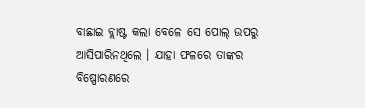ବାଛାଇ ବ୍ଲାଷ୍ଟ କଲା ବେଳେ ସେ ପୋଲ୍ ଉପରୁ ଆସିପାରିନଥିଲେ । ଯାହା ଫଳରେ ତାଙ୍କର ବିଷ୍ପୋରଣରେ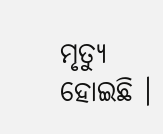ମୃତ୍ୟୁ ହୋଇଛି ।